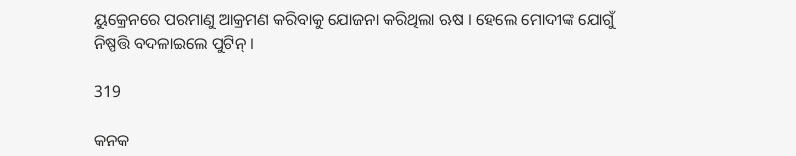ୟୁକ୍ରେନରେ ପରମାଣୁ ଆକ୍ରମଣ କରିବାକୁ ଯୋଜନା କରିଥିଲା ଋଷ । ହେଲେ ମୋଦୀଙ୍କ ଯୋଗୁଁ ନିଷ୍ପତ୍ତି ବଦଳାଇଲେ ପୁଟିନ୍ ।

319

କନକ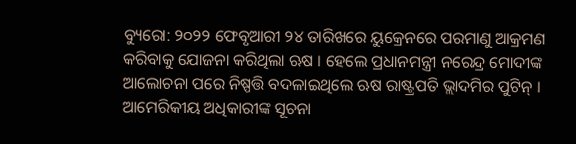ବ୍ୟୁରୋ: ୨୦୨୨ ଫେବୃଆରୀ ୨୪ ତାରିଖରେ ୟୁକ୍ରେନରେ ପରମାଣୁ ଆକ୍ରମଣ କରିବାକୁ ଯୋଜନା କରିଥିଲା ଋଷ । ହେଲେ ପ୍ରଧାନମନ୍ତ୍ରୀ ନରେନ୍ଦ୍ର ମୋଦୀଙ୍କ ଆଲୋଚନା ପରେ ନିଷ୍ପତ୍ତି ବଦଳାଇଥିଲେ ଋଷ ରାଷ୍ଟ୍ରପତି ଭ୍ଲାଦମିର ପୁଟିନ୍ । ଆମେରିକୀୟ ଅଧିକାରୀଙ୍କ ସୂଚନା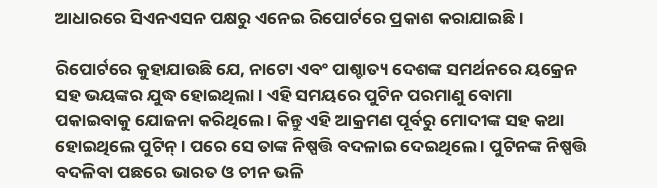ଆଧାରରେ ସିଏନଏସନ ପକ୍ଷରୁ ଏନେଇ ରିପୋର୍ଟରେ ପ୍ରକାଶ କରାଯାଇଛି ।

ରିପୋର୍ଟରେ କୁହାଯାଉଛି ଯେ, ନାଟୋ ଏବଂ ପାଶ୍ଚାତ୍ୟ ଦେଶଙ୍କ ସମର୍ଥନରେ ୟକ୍ରେନ ସହ ଭୟଙ୍କର ଯୁଦ୍ଧ ହୋଇଥିଲା । ଏହି ସମୟରେ ପୁଟିନ ପରମାଣୁ ବୋମା ପକାଇବାକୁ ଯୋଜନା କରିଥିଲେ । କିନ୍ତୁ ଏହି ଆକ୍ରମଣ ପୂର୍ବରୁ ମୋଦୀଙ୍କ ସହ କଥା ହୋଇଥିଲେ ପୁଟିନ୍ । ପରେ ସେ ତାଙ୍କ ନିଷ୍ପତ୍ତି ବଦଳାଇ ଦେଇଥିଲେ । ପୁଟିନଙ୍କ ନିଷ୍ପତ୍ତି ବଦଳିବା ପଛରେ ଭାରତ ଓ ଚୀନ ଭଳି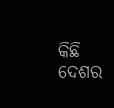କିଛି ଦେଶର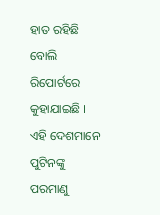ହାତ ରହିଛି ବୋଲି ରିପୋର୍ଟରେ କୁହାଯାଇଛି । ଏହି ଦେଶମାନେ ପୁଟିନଙ୍କୁ ପରମାଣୁ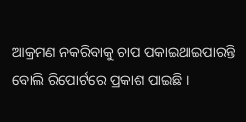ଆକ୍ରମଣ ନକରିବାକୁ ଚାପ ପକାଇଥାଇପାରନ୍ତି ବୋଲି ରିପୋର୍ଟରେ ପ୍ରକାଶ ପାଇଛି ।